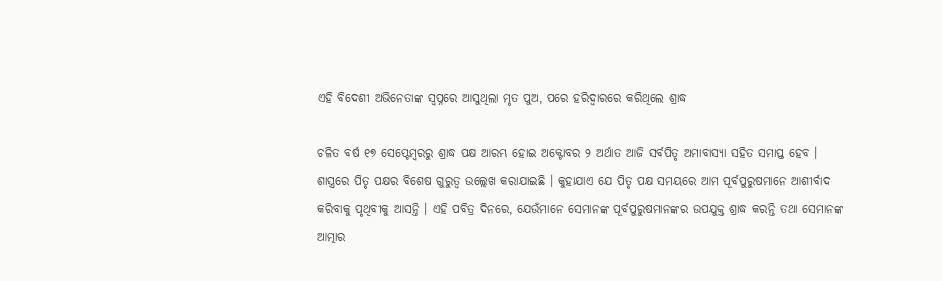ଏହି ବିଦେଶୀ ଅଭିନେତାଙ୍କ ସ୍ୱପ୍ନରେ ଆସୁଥିଲା ମୃତ ପୁଅ, ପରେ ହରିଦ୍ୱାରରେ କରିଥିଲେ ଶ୍ରାଦ୍ଧ

ଚଳିତ ବର୍ଷ ୧୭ ସେପ୍ଟେମ୍ବରରୁ ଶ୍ରାଦ୍ଧ ପକ୍ଷ ଆରମ୍ଭ ହୋଇ ଅକ୍ଟୋବର ୨ ଅର୍ଥାତ ଆଜି ସର୍ବପିତୃ ଅମାବାସ୍ୟା ସହିତ ସମାପ୍ତ ହେବ । ଶାସ୍ତ୍ରରେ ପିତୃ ପକ୍ଷର ବିଶେଷ ଗୁରୁତ୍ୱ ଉଲ୍ଲେଖ କରାଯାଇଛି । କୁହାଯାଏ ଯେ ପିତୃ ପକ୍ଷ ସମୟରେ ଆମ ପୂର୍ବପୁରୁଷମାନେ ଆଶୀର୍ବାଦ କରିବାକୁ ପୃଥିବୀକୁ ଆସନ୍ତି । ଏହି ପବିତ୍ର ଦିନରେ, ଯେଉଁମାନେ ସେମାନଙ୍କ ପୂର୍ବପୁରୁଷମାନଙ୍କର ଉପଯୁକ୍ତ ଶ୍ରାଦ୍ଧ କରନ୍ତି ତଥା ସେମାନଙ୍କ ଆତ୍ମାର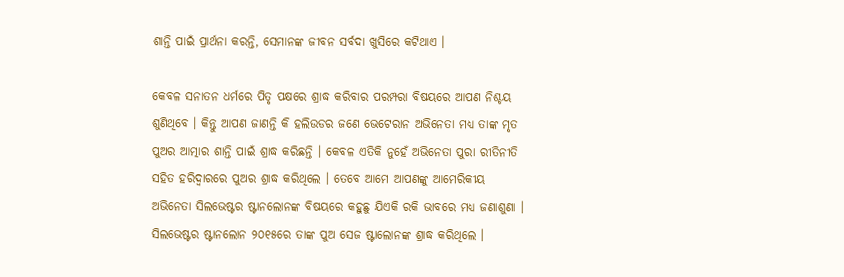ଶାନ୍ତି ପାଇଁ ପ୍ରାର୍ଥନା କରନ୍ତି, ସେମାନଙ୍କ ଜୀବନ ସର୍ବଦା ଖୁସିରେ କଟିଥାଏ ।

କେବଳ ସନାତନ ଧର୍ମରେ ପିତୃ ପକ୍ଷରେ ଶ୍ରାଦ୍ଧ କରିବାର ପରମ୍ପରା ବିଷୟରେ ଆପଣ ନିଶ୍ଚୟ ଶୁଣିଥିବେ । କିନ୍ତୁ ଆପଣ ଜାଣନ୍ତି କି ହଲିଉଡର ଜଣେ ଭେଟେରାନ ଅଭିନେତା ମଧ୍ୟ ତାଙ୍କ ମୃତ ପୁଅର ଆତ୍ମାର ଶାନ୍ତି ପାଇଁ ଶ୍ରାଦ୍ଧ କରିଛନ୍ତି । କେବଳ ଏତିକି ନୁହେଁ ଅଭିନେତା ପୁରା ରୀତିନୀତି ସହିତ ହରିଦ୍ୱାରରେ ପୁଅର ଶ୍ରାଦ୍ଧ କରିଥିଲେ । ତେବେ ଆମେ ଆପଣଙ୍କୁ ଆମେରିକୀୟ ଅଭିନେତା ସିଲଭେଷ୍ଟର ଷ୍ଟାନଲୋନଙ୍କ ବିଷୟରେ କହୁଛୁ ଯିଏକି ରକି ଭାବରେ ମଧ୍ୟ ଜଣାଶୁଣା । ସିଲଭେଷ୍ଟର ଷ୍ଟାନଲୋନ ୨୦୧୫ରେ ତାଙ୍କ ପୁଅ ସେଜ ଷ୍ଟାଲୋନଙ୍କ ଶ୍ରାଦ୍ଧ କରିଥିଲେ ।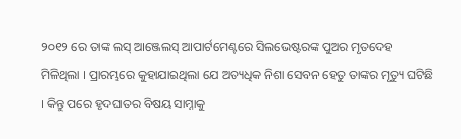୨୦୧୨ ରେ ତାଙ୍କ ଲସ୍ ଆଞ୍ଜେଲସ୍ ଆପାର୍ଟମେଣ୍ଟରେ ସିଲଭେଷ୍ଟରଙ୍କ ପୁଅର ମୃତଦେହ ମିଳିଥିଲା । ପ୍ରାରମ୍ଭରେ କୁହାଯାଇଥିଲା ଯେ ଅତ୍ୟଧିକ ନିଶା ସେବନ ହେତୁ ତାଙ୍କର ମୃତ୍ୟୁ ଘଟିଛି । କିନ୍ତୁ ପରେ ହୃଦଘାତର ବିଷୟ ସାମ୍ନାକୁ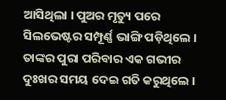ଆସିଥିଲା । ପୁଅର ମୃତ୍ୟୁ ପରେ ସିଲଭେଷ୍ଟର ସମ୍ପୂର୍ଣ୍ଣ ଭାଙ୍ଗି ପଡ଼ିଥିଲେ । ତାଙ୍କର ପୁରା ପରିବାର ଏକ ଗଭୀର ଦୁଃଖର ସମୟ ଦେଇ ଗତି କରୁଥିଲେ ।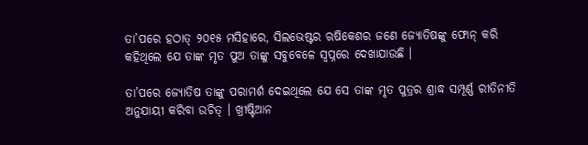ତା’ପରେ ହଠାତ୍ ୨୦୧୫ ମସିହାରେ, ସିଲଭେଷ୍ଟର ଋଷିକେଶର ଜଣେ ଜ୍ୟୋତିଷଙ୍କୁ ଫୋନ୍ କରି କହିଥିଲେ ଯେ ତାଙ୍କ ମୃତ ପୁଅ ତାଙ୍କୁ ସବୁବେଳେ ସ୍ବପ୍ନରେ ଦେଖାଯାଉଛି ।

ତା’ପରେ ଜ୍ୟୋତିଷ ତାଙ୍କୁ ପରାମର୍ଶ ଦେଇଥିଲେ ଯେ ସେ ତାଙ୍କ ମୃତ ପୁତ୍ରର ଶ୍ରାଦ୍ଧ ସମ୍ପୂର୍ଣ୍ଣ ରୀତିନୀତି ଅନୁଯାୟୀ କରିବା ଉଚିତ୍ । ଖ୍ରୀଷ୍ଟିଆନ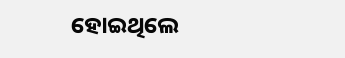ହୋଇଥିଲେ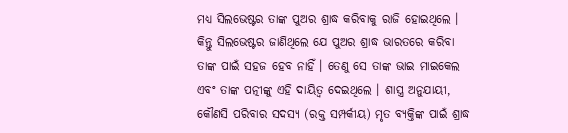ମଧ୍ୟ ସିଲଭେଷ୍ଟର ତାଙ୍କ ପୁଅର ଶ୍ରାଦ୍ଧ କରିବାକୁ ରାଜି ହୋଇଥିଲେ । କିନ୍ତୁ ସିଲଭେଷ୍ଟର ଜାଣିଥିଲେ ଯେ ପୁଅର ଶ୍ରାଦ୍ଧ ଭାରତରେ କରିବା ତାଙ୍କ ପାଇଁ ସହଜ ହେବ ନାହିଁ । ତେଣୁ ସେ ତାଙ୍କ ଭାଇ ମାଇକେଲ ଏବଂ ତାଙ୍କ ପତ୍ନୀଙ୍କୁ ଏହି ଦାୟିତ୍ୱ ଦେଇଥିଲେ । ଶାସ୍ତ୍ର ଅନୁଯାୟୀ, କୌଣସି ପରିବାର ସଦସ୍ୟ (ରକ୍ତ ସମ୍ପର୍କୀୟ) ମୃତ ବ୍ୟକ୍ତିଙ୍କ ପାଇଁ ଶ୍ରାଦ୍ଧ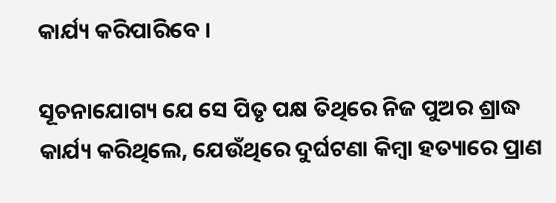କାର୍ଯ୍ୟ କରିପାରିବେ ।

ସୂଚନାଯୋଗ୍ୟ ଯେ ସେ ପିତୃ ପକ୍ଷ ତିଥିରେ ନିଜ ପୁଅର ଶ୍ରାଦ୍ଧ କାର୍ଯ୍ୟ କରିଥିଲେ, ଯେଉଁଥିରେ ଦୁର୍ଘଟଣା କିମ୍ବା ହତ୍ୟାରେ ପ୍ରାଣ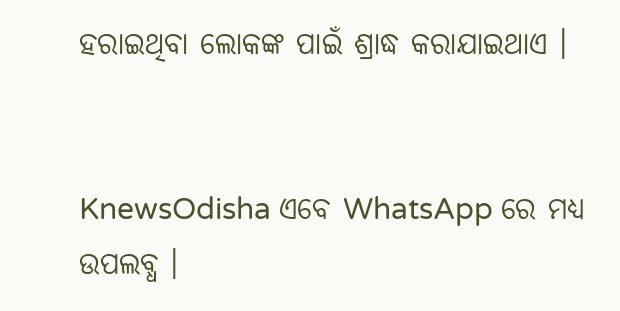ହରାଇଥିବା ଲୋକଙ୍କ ପାଇଁ ଶ୍ରାଦ୍ଧ କରାଯାଇଥାଏ ।


KnewsOdisha ଏବେ WhatsApp ରେ ମଧ୍ୟ ଉପଲବ୍ଧ ।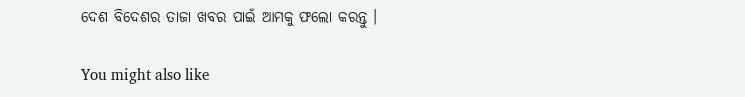ଦେଶ ବିଦେଶର ତାଜା ଖବର ପାଇଁ ଆମକୁ ଫଲୋ କରନ୍ତୁ ।

You might also like